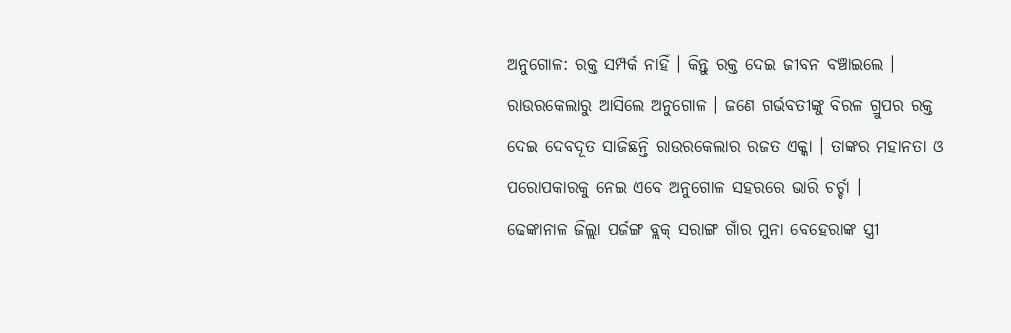ଅନୁଗୋଳ: ରକ୍ତ ସମ୍ପର୍କ ନାହିଁ । କିନ୍ତୁ ରକ୍ତ ଦେଇ ଜୀବନ ବଞ୍ଚାଇଲେ । ରାଉରକେଲାରୁ ଆସିଲେ ଅନୁଗୋଳ । ଜଣେ ଗର୍ଭବତୀଙ୍କୁ ବିରଳ ଗ୍ରୁପର ରକ୍ତ ଦେଇ ଦେବଦୂତ ସାଜିଛନ୍ତି ରାଉରକେଲାର ରଜତ ଏକ୍କା । ତାଙ୍କର ମହାନତା ଓ ପରୋପକାରକୁ ନେଇ ଏବେ ଅନୁଗୋଳ ସହରରେ ଭାରି ଚର୍ଚ୍ଚା ।
ଢେଙ୍କାନାଳ ଜିଲ୍ଲା ପର୍ଜଙ୍ଗ ବ୍ଲକ୍ ସରାଙ୍ଗ ଗାଁର ମୁନା ବେହେରାଙ୍କ ସ୍ତ୍ରୀ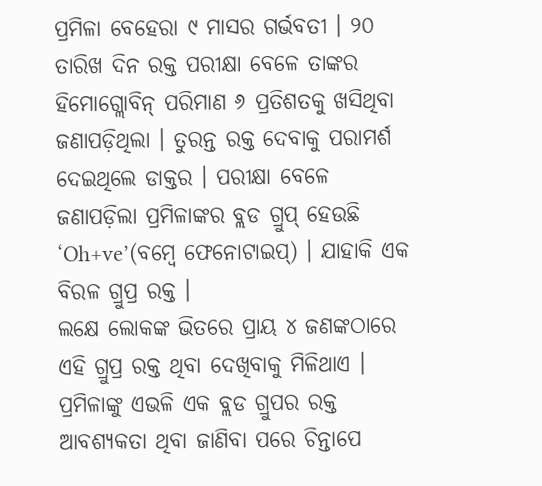ପ୍ରମିଳା ବେହେରା ୯ ମାସର ଗର୍ଭବତୀ । ୨୦ ତାରିଖ ଦିନ ରକ୍ତ ପରୀକ୍ଷା ବେଳେ ତାଙ୍କର ହିମୋଗ୍ଲୋବିନ୍ ପରିମାଣ ୬ ପ୍ରତିଶତକୁ ଖସିଥିବା ଜଣାପଡ଼ିଥିଲା । ତୁରନ୍ତ ରକ୍ତ ଦେବାକୁ ପରାମର୍ଶ ଦେଇଥିଲେ ଡାକ୍ତର । ପରୀକ୍ଷା ବେଳେ ଜଣାପଡ଼ିଲା ପ୍ରମିଳାଙ୍କର ବ୍ଲଡ ଗ୍ରୁପ୍ ହେଉଛି ‘Oh+ve’(ବମ୍ବେ ଫେନୋଟାଇପ୍) । ଯାହାକି ଏକ ବିରଳ ଗ୍ରୁପ୍ର ରକ୍ତ ।
ଲକ୍ଷେ ଲୋକଙ୍କ ଭିତରେ ପ୍ରାୟ ୪ ଜଣଙ୍କଠାରେ ଏହି ଗ୍ରୁପ୍ର ରକ୍ତ ଥିବା ଦେଖିବାକୁ ମିଳିଥାଏ । ପ୍ରମିଳାଙ୍କୁ ଏଭଳି ଏକ ବ୍ଲଡ ଗ୍ରୁପର ରକ୍ତ ଆବଶ୍ୟକତା ଥିବା ଜାଣିବା ପରେ ଚିନ୍ତାପେ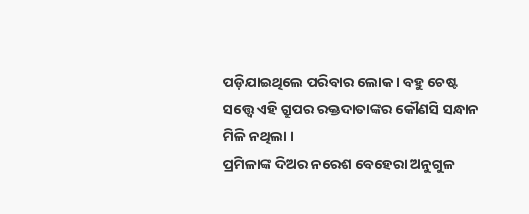ପଡ଼ିଯାଇଥିଲେ ପରିବାର ଲୋକ । ବହୁ ଚେଷ୍ଟ ସତ୍ତ୍ୱେ ଏହି ଗ୍ରୁପର ରକ୍ତଦାତାଙ୍କର କୌଣସି ସନ୍ଧାନ ମିଳି ନଥିଲା ।
ପ୍ରମିଳାଙ୍କ ଦିଅର ନରେଶ ବେହେରା ଅନୁଗୁଳ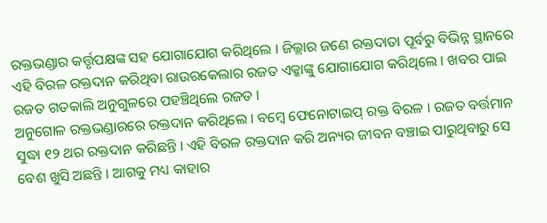ରକ୍ତଭଣ୍ଡାର କର୍ତ୍ତୃପକ୍ଷଙ୍କ ସହ ଯୋଗାଯୋଗ କରିଥିଲେ । ଜିଲ୍ଲାର ଜଣେ ରକ୍ତଦାତା ପୂର୍ବରୁ ବିଭିନ୍ନ ସ୍ଥାନରେ ଏହି ବିରଳ ରକ୍ତଦାନ କରିଥିବା ରାଉରକେଲାର ରଜତ ଏକ୍କାଙ୍କୁ ଯୋଗାଯୋଗ କରିଥିଲେ । ଖବର ପାଇ ରଜତ ଗତକାଲି ଅନୁଗୁଳରେ ପହଞ୍ଚିଥିଲେ ରଜତ ।
ଅନୁଗୋଳ ରକ୍ତଭଣ୍ଡାରରେ ରକ୍ତଦାନ କରିଥିଲେ । ବମ୍ବେ ଫେନୋଟାଇପ୍ ରକ୍ତ ବିରଳ । ରଜତ ବର୍ତ୍ତମାନ ସୁଦ୍ଧା ୧୨ ଥର ରକ୍ତଦାନ କରିଛନ୍ତି । ଏହି ବିରଳ ରକ୍ତଦାନ କରି ଅନ୍ୟର ଜୀବନ ବଞ୍ଚାଇ ପାରୁଥିବାରୁ ସେ ବେଶ ଖୁସି ଅଛନ୍ତି । ଆଗକୁ ମଧ୍ୟ କାହାର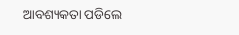ଆବଶ୍ୟକତା ପଡିଲେ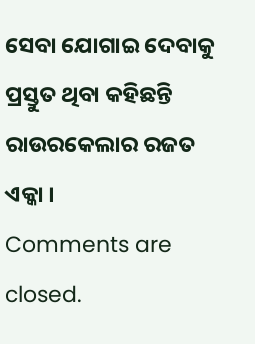ସେବା ଯୋଗାଇ ଦେବାକୁ ପ୍ରସ୍ତୁତ ଥିବା କହିଛନ୍ତି ରାଉରକେଲାର ରଜତ ଏକ୍କା ।
Comments are closed.